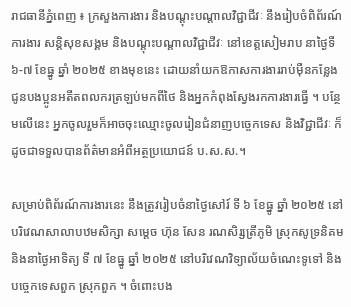រាជធានីភ្នំពេញ ៖ ក្រសួងការងារ និងបណ្ដុះបណ្ដាលវិជ្ជាជីវៈ នឹងរៀបចំពិព័រណ៍ការងារ សន្តិសុខសង្គម និងបណ្តុះបណ្តាលវិជ្ជាជីវៈ នៅខេត្តសៀមរាប នាថ្ងៃទី ៦-៧ ខែធ្នូ ឆ្នាំ ២០២៥ ខាងមុខនេះ ដោយនាំយកឱកាសការងាររាប់ម៉ឺនកន្លែង ជូនបងប្អូនអតីតពលករត្រឡប់មកពីថៃ និងអ្នកកំពុងស្វែងរកការងារធ្វើ ។ បន្ថែមលើនេះ អ្នកចូលរួមក៏អាចចុះឈ្មោះចូលរៀនជំនាញបច្ចេកទេស និងវិជ្ជាជីវៈ ក៏ដូចជាទទួលបានព័ត៌មានអំពីអត្ថប្រយោជន៍ ប.ស.ស.។

សម្រាប់ពិព័រណ៍ការងារនេះ នឹងត្រូវរៀបចំនាថ្ងៃសៅរ៍ ទី ៦ ខែធ្នូ ឆ្នាំ ២០២៥ នៅបរិវេណសាលាបឋមសិក្សា សម្តេច ហ៊ុន សែន រណសិរ្សត្រីភូមិ ស្រុកសូទ្រនិគម និងនាថ្ងៃអាទិត្យ ទី ៧ ខែធ្នូ ឆ្នាំ ២០២៥ នៅបរិវេណវិទ្យាល័យចំណេះទូទៅ និងបច្ចេកទេសពួក ស្រុកពួក ។ ចំពោះបង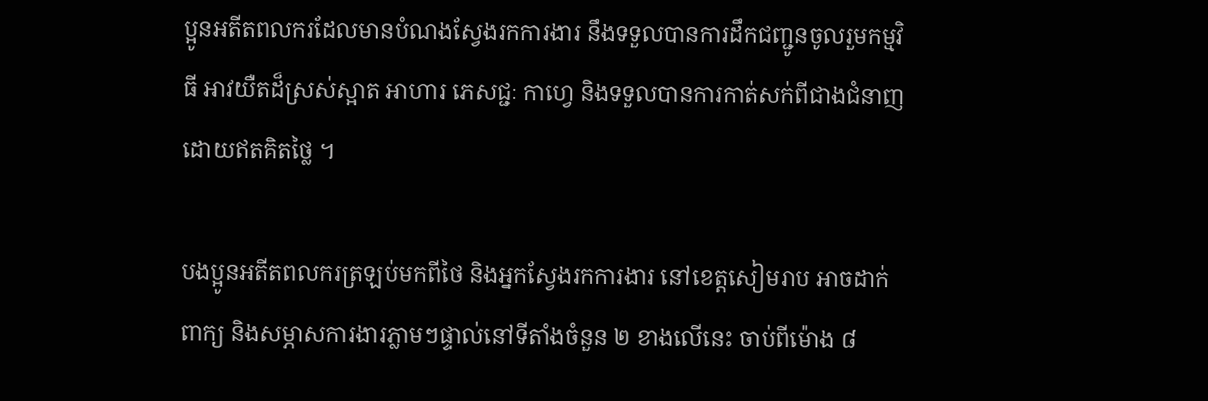ប្អូនអតីតពលករដែលមានបំណងស្វែងរកការងារ នឹងទទួលបានការដឹកជញ្ជូនចូលរួមកម្មវិធី អាវយឺតដ៏ស្រស់ស្អាត អាហារ ភេសជ្ជៈ កាហ្វេ និងទទួលបានការកាត់សក់ពីជាងជំនាញ ដោយឥតគិតថ្លៃ ។

បងប្អូនអតីតពលករត្រឡប់មកពីថៃ និងអ្នកស្វែងរកការងារ នៅខេត្តសៀមរាប អាចដាក់ពាក្យ និងសម្ភាសការងារភ្លាមៗផ្ទាល់នៅទីតាំងចំនួន ២ ខាងលើនេះ ចាប់ពីម៉ោង ៨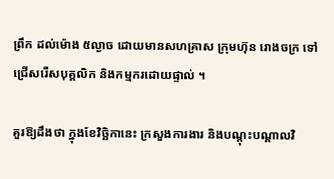ព្រឹក ដល់ម៉ោង ៥ល្ងាច ដោយមានសហគ្រាស ក្រុមហ៊ុន រោងចក្រ ទៅជ្រើសរើសបុគ្គលិក និងកម្មករដោយផ្ទាល់ ។

គួរឱ្យដឹងថា ក្នុងខែវិច្ឆិកានេះ ក្រសួងការងារ និងបណ្ដុះបណ្ដាលវិ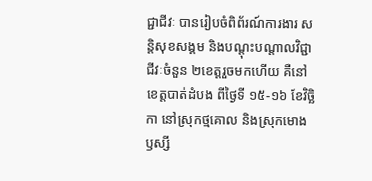ជ្ជាជីវៈ បានរៀបចំពិព័រណ៍ការងារ សន្តិសុខសង្គម និងបណ្តុះបណ្តាលវិជ្ជាជីវៈចំនួន ២ខេត្តរួចមកហើយ គឺនៅខេត្តបាត់ដំបង ពីថ្ងៃទី ១៥-១៦ ខែវិច្ឆិកា នៅស្រុកថ្មគោល និងស្រុកមោងឫស្សី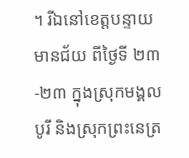។ រីឯនៅខេត្តបន្ទាយមានជ័យ ពីថ្ងៃទី ២៣-២៣ ក្នុងស្រុកមង្គលបូរី និងស្រុកព្រះនេត្រ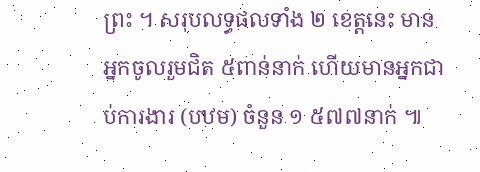ព្រះ ។ សរុបលទ្ធផលទាំង ២ ខេត្តនេះ មានអ្នកចូលរួមជិត ៥ពាន់នាក់ ហើយមានអ្នកជាប់ការងារ (បឋម) ចំនួន ១ ៥៧៧នាក់ ៕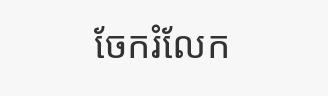ចែករំលែក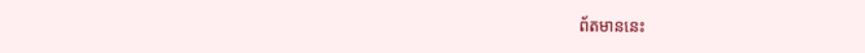ព័តមាននេះ